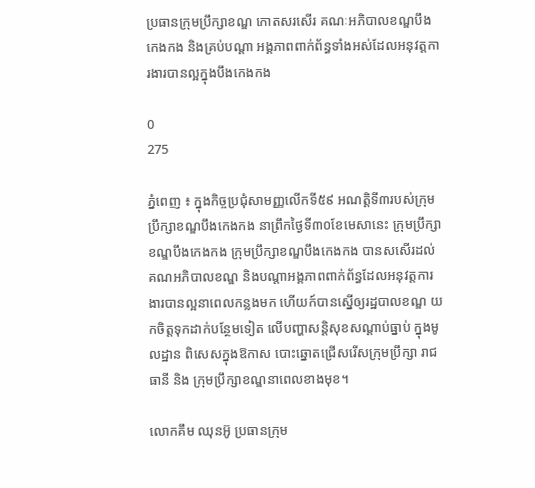ប្រធានក្រុមប្រឹក្សាខណ្ឌ កោតសរសើរ គណៈអភិបាលខណ្ឌបឹងកេងកង និងគ្រប់បណ្ដា អង្គភាពពាក់ព័ន្ធទាំងអស់ដែលអនុវត្តការងារបានល្អក្នុងបឹងកេងកង

0
275

ភ្នំពេញ ៖ ក្នុងកិច្ចប្រជុំសាមញ្ញលើកទី៥៩ អណត្តិទី៣របស់ក្រុមប្រឹក្សាខណ្ឌបឹងកេងកង នាព្រឹកថ្ងៃទី៣០ខែមេសានេះ ក្រុមប្រឹក្សាខណ្ឌបឹងកេងកង ក្រុមប្រឹក្សាខណ្ឌបឹងកេងកង បានសសើរដល់គណអភិបាលខណ្ឌ និងបណ្តាអង្គភាពពាក់ព័ន្ធដែលអនុវត្តការងារបានល្អនាពេលកន្លងមក ហើយក៍បានស្នើឲ្យរដ្ឋបាលខណ្ឌ យកចិត្តទុកដាក់បន្ថែមទៀត លើបញ្ហាសន្ដិសុខសណ្ដាប់ធ្នាប់ ក្នុងមូលដ្ឋាន ពិសេសក្នុងឱកាស បោះឆ្នោតជ្រើសរើសក្រុមប្រឹក្សា រាជធានី និង ក្រុមប្រឹក្សាខណ្ឌនាពេលខាងមុខ។

លោកគឹម ឈុនអ៊ូ ប្រធានក្រុម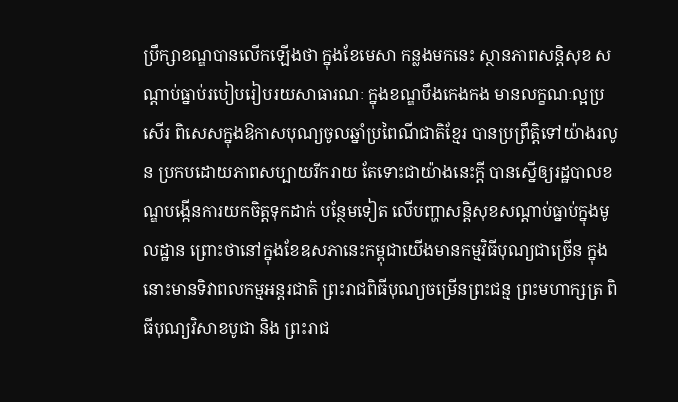ប្រឹក្សាខណ្ឌបានលើកឡើងថា ក្នុងខែមេសា កន្លងមកនេះ ស្ថានភាពសន្ដិសុខ សណ្ដាប់ធ្នាប់របៀបរៀបរយសាធារណៈ ក្នុងខណ្ឌបឹងកេងកង មានលក្ខណៈល្អប្រសើរ ពិសេសក្នុងឱកាសបុណ្យចូលឆ្នាំប្រពៃណីជាតិខ្មែរ បានប្រព្រឹត្តិទៅយ៉ាងរលូន ប្រកបដោយភាពសប្បាយរីករាយ តែទោះជាយ៉ាងនេះក្ដី បានស្នើឲ្យរដ្ឋបាលខណ្ឌបង្កើនការយកចិត្តទុកដាក់ បន្ថែមទៀត លើបញ្ហាសន្ដិសុខសណ្ដាប់ធ្នាប់ក្នុងមូលដ្ឋាន ព្រោះថានៅក្នុងខែឧសភានេះកម្ពុជាយើងមានកម្មវិធីបុណ្យជាច្រើន ក្នុងនោះមានទិវាពលកម្មអន្ដរជាតិ ព្រះរាជពិធីបុណ្យចម្រើនព្រះជន្ម ព្រះមហាក្សត្រ ពិធីបុណ្យវិសាខបូជា និង ព្រះរាជ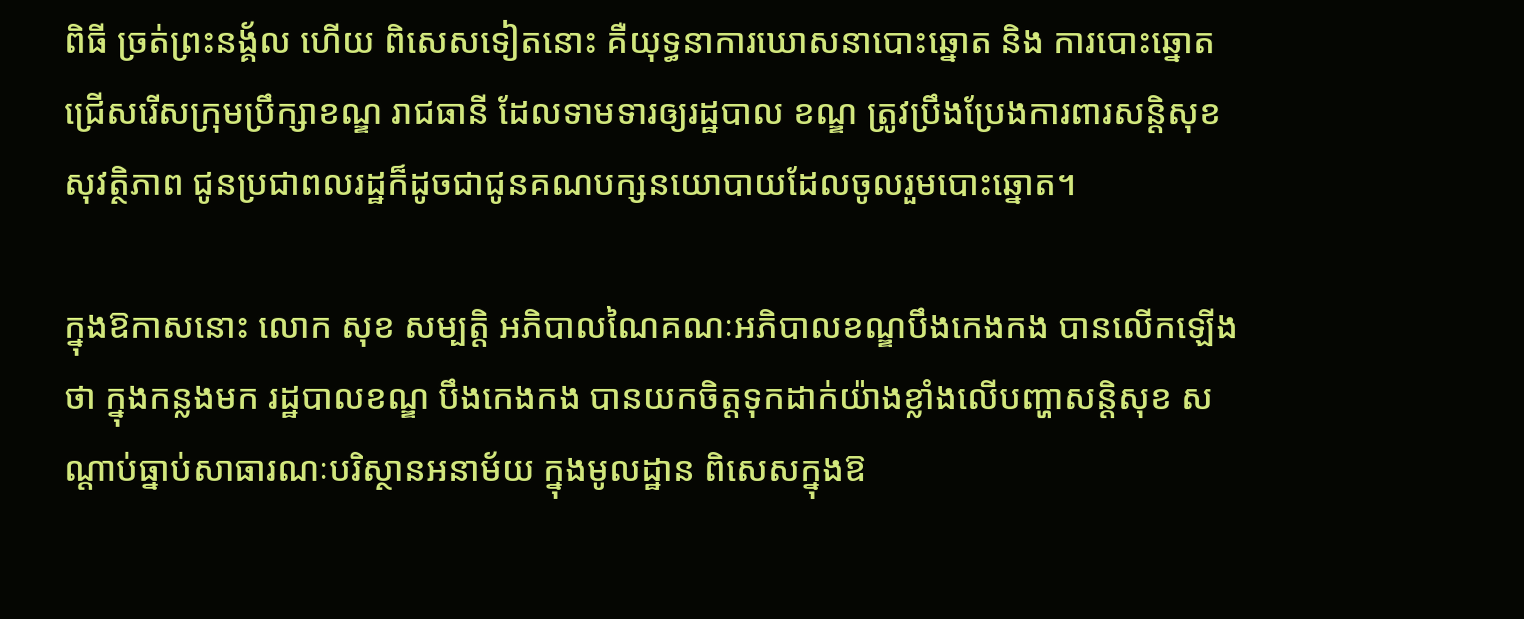ពិធី ច្រត់ព្រះនង្គ័ល ហើយ ពិសេសទៀតនោះ គឺយុទ្ធនាការឃោសនាបោះឆ្នោត និង ការបោះឆ្នោតជ្រើសរើសក្រុមប្រឹក្សាខណ្ឌ រាជធានី ដែលទាមទារឲ្យរដ្ឋបាល ខណ្ឌ ត្រូវប្រឹងប្រែងការពារសន្ដិសុខ សុវត្ថិភាព ជូនប្រជាពលរដ្ឋក៏ដូចជាជូនគណបក្សនយោបាយដែលចូលរួមបោះឆ្នោត។

ក្នុងឱកាសនោះ លោក សុខ សម្បត្តិ អភិបាលណៃគណៈអភិបាលខណ្ឌបឹងកេងកង បានលើកឡើងថា ក្នុងកន្លងមក រដ្ឋបាលខណ្ឌ បឹងកេងកង បានយកចិត្តទុកដាក់យ៉ាងខ្លាំងលើបញ្ហាសន្ដិសុខ សណ្ដាប់ធ្នាប់សាធារណៈបរិស្ថានអនាម័យ ក្នុងមូលដ្ឋាន ពិសេសក្នុងឱ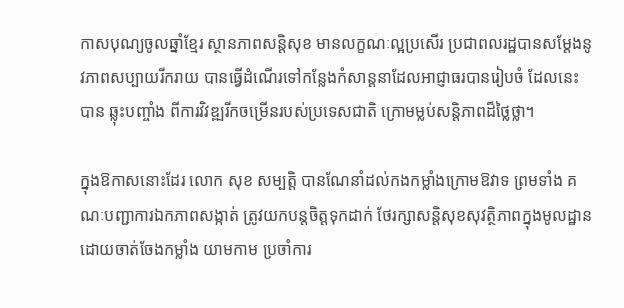កាសបុណ្យចូលឆ្នាំខ្មែរ ស្ថានភាពសន្ដិសុខ មានលក្ខណៈល្អប្រសើរ ប្រជាពលរដ្ឋបានសម្ដែងនូវភាពសប្បាយរីករាយ បានធ្វើដំណើរទៅកន្លែងកំសាន្ដនាដែលអាជ្ញាធរបានរៀបចំ ដែលនេះ បាន ឆ្លុះបញ្ចាំង ពីការវិវឌ្ឍរីកចម្រើនរបស់ប្រទេសជាតិ ក្រោមម្លប់សន្ដិភាពដ៏ថ្លៃថ្លា។

ក្នុងឱកាសនោះដែរ លោក សុខ សម្បត្តិ បានណែនាំដល់កងកម្លាំងក្រោមឱវាទ ព្រមទាំង គណៈបញ្ជាការឯកភាពសង្កាត់ ត្រូវយកបន្ដចិត្តទុកដាក់ ថែរក្សាសន្ដិសុខសុវត្ថិភាពក្នុងមូលដ្ឋាន ដោយចាត់ចែងកម្លាំង យាមកាម ប្រចាំការ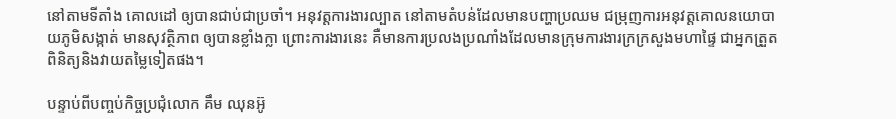នៅតាមទីតាំង គោលដៅ ឲ្យបានជាប់ជាប្រចាំ។ អនុវត្តការងារល្បាត នៅតាមតំបន់ដែលមានបញ្ហាប្រឈម ជម្រុញការអនុវត្តគោលនយោបាយភូមិសង្កាត់ មានសុវត្ថិភាព ឲ្យបានខ្លាំងក្លា ព្រោះការងារនេះ គឺមានការប្រលងប្រណាំងដែលមានក្រុមការងារក្រក្រសួងមហាផ្ទៃ ជាអ្នកត្រួតពិនិត្យនិងវាយតម្លៃទៀតផង។

បន្ទាប់ពីបញ្ចប់កិច្ចប្រជុំលោក គឹម ឈុនអ៊ូ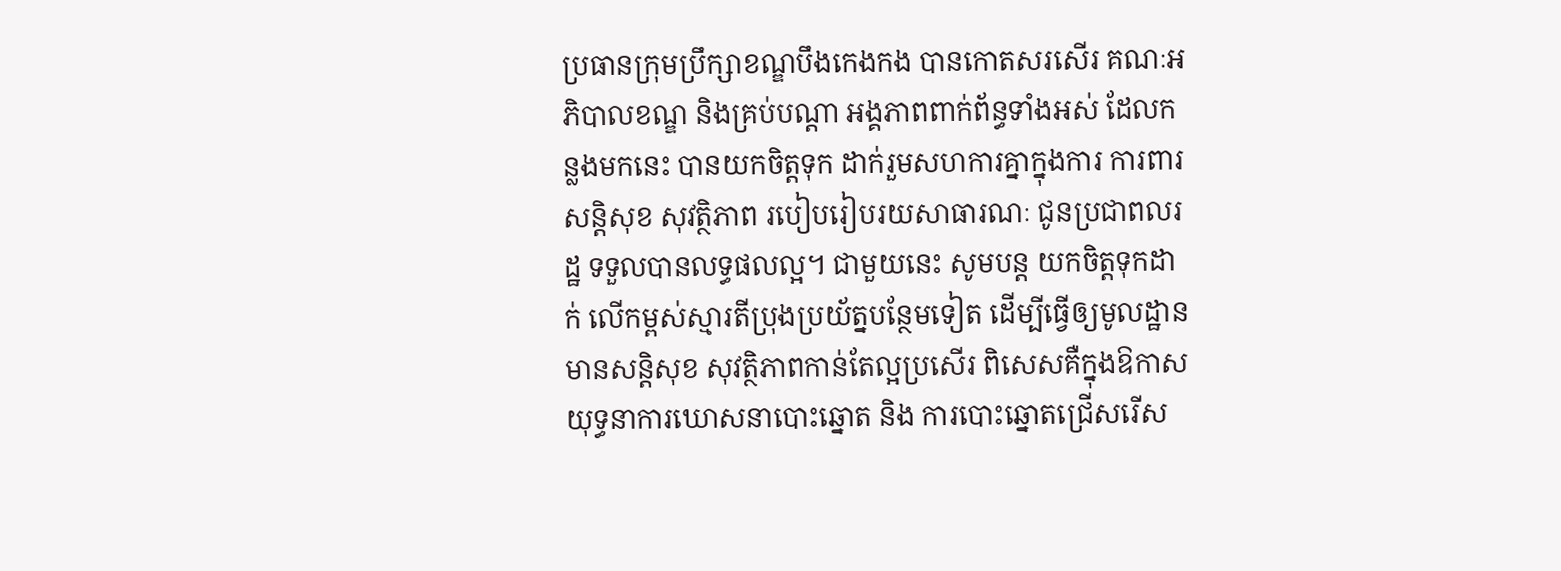ប្រធានក្រុមប្រឹក្សាខណ្ឌបឹងកេងកង បានកោតសរសើរ គណៈអភិបាលខណ្ឌ និងគ្រប់បណ្ដា អង្គភាពពាក់ព័ន្ធទាំងអស់ ដែលកន្លងមកនេះ បានយកចិត្តទុក ដាក់រួមសហការគ្នាក្នុងការ ការពារសន្តិសុខ សុវត្ថិភាព របៀបរៀបរយសាធារណៈ ជូនប្រជាពលរដ្ឋ ទទួលបានលទ្ធផលល្អ។ ជាមួយនេះ សូមបន្ដ យកចិត្តទុកដាក់ លើកម្ពស់ស្មារតីប្រុងប្រយ័ត្នបន្ថែមទៀត ដើម្បីធ្វើឲ្យមូលដ្ឋាន មានសន្ដិសុខ សុវត្ថិភាពកាន់តែល្អប្រសើរ ពិសេសគឺក្នុងឱកាស យុទ្ធនាការឃោសនាបោះឆ្នោត និង ការបោះឆ្នោតជ្រើសរើស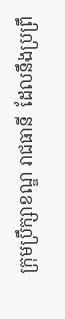ក្រុមប្រឹក្សាខណ្ឌ រាជធានី  ដែលនឹងប្រព្រឹ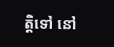ត្តិទៅ នៅ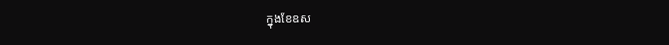ក្នុងខែឧស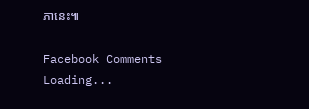ភានេះ៕

Facebook Comments
Loading...